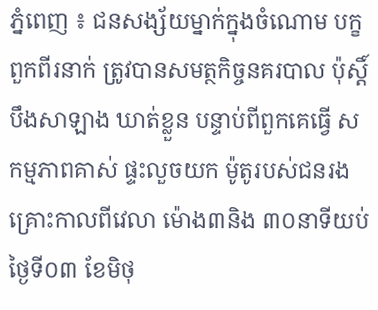ភ្នំពេញ ៖ ជនសង្ស័យម្នាក់ក្នុងចំណោម បក្ខពួកពីរនាក់ ត្រូវបានសមត្ថកិច្ចនគរបាល ប៉ុស្ដិ៍បឹងសាឡាង ឃាត់ខ្លួន បន្ទាប់ពីពួកគេធ្វើ សកម្មភាពគាស់ ផ្ទះលួចយក ម៉ូតូរបស់ជនរង គ្រោះកាលពីវេលា ម៉ោង៣និង ៣០នាទីយប់ ថ្ងៃទី០៣ ខែមិថុ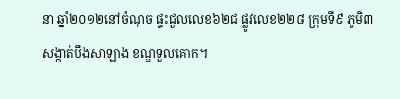នា ឆ្នាំ២០១២នៅចំណុច ផ្ទះជួលលេខ៦២ជ ផ្លូវលេខ២២៨ ក្រុមទី៩ ភូមិ៣ សង្កាត់បឹងសាឡាង ខណ្ឌទួលគោក។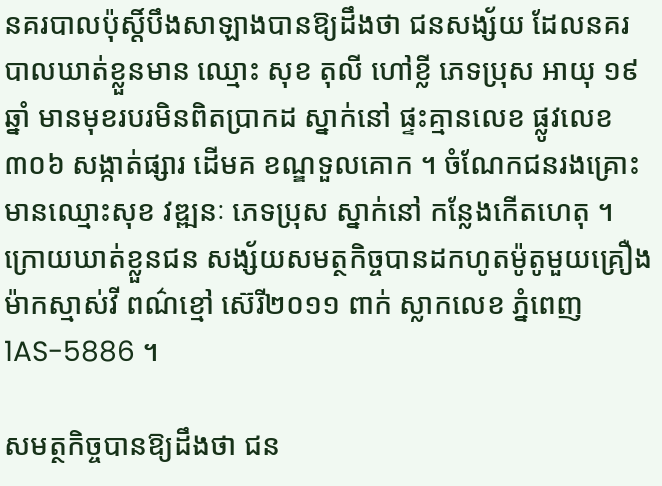នគរបាលប៉ុស្ដិ៍បឹងសាឡាងបានឱ្យដឹងថា ជនសង្ស័យ ដែលនគរបាលឃាត់ខ្លួនមាន ឈ្មោះ សុខ តុលី ហៅខ្លី ភេទប្រុស អាយុ ១៩ឆ្នាំ មានមុខរបរមិនពិតប្រាកដ ស្នាក់នៅ ផ្ទះគ្មានលេខ ផ្លូវលេខ៣០៦ សង្កាត់ផ្សារ ដើមគ ខណ្ឌទួលគោក ។ ចំណែកជនរងគ្រោះ មានឈ្មោះសុខ វឌ្ឍនៈ ភេទប្រុស ស្នាក់នៅ កន្លែងកើតហេតុ ។ ក្រោយឃាត់ខ្លួនជន សង្ស័យសមត្ថកិច្ចបានដកហូតម៉ូតូមួយគ្រឿង ម៉ាកស្មាស់វី ពណ៌ខ្មៅ ស៊េរី២០១១ ពាក់ ស្លាកលេខ ភ្នំពេញ 1AS-5886 ។

សមត្ថកិច្ចបានឱ្យដឹងថា ជន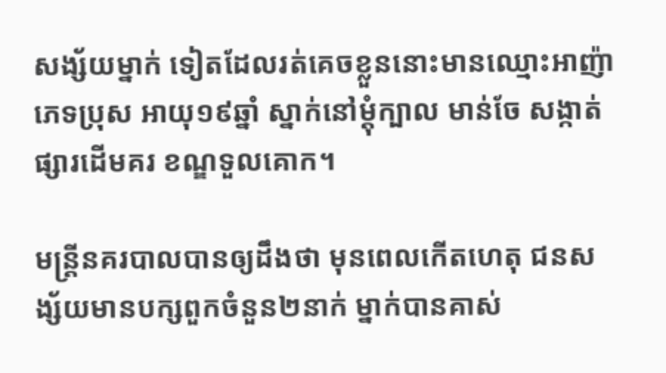សង្ស័យម្នាក់ ទៀតដែលរត់គេចខ្លួននោះមានឈ្មោះអាញ៉ា ភេទប្រុស អាយុ១៩ឆ្នាំ ស្នាក់នៅម្ដុំក្បាល មាន់ចែ សង្កាត់ផ្សារដើមគរ ខណ្ឌទួលគោក។

មន្រ្តីនគរបាលបានឲ្យដឹងថា មុនពេលកើតហេតុ ជនសង្ស័យមានបក្សពួកចំនួន២នាក់ ម្នាក់បានគាស់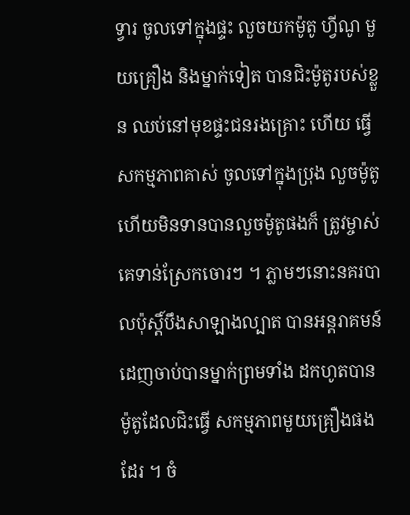ទ្វារ ចូលទៅក្នុងផ្ទះ លួចយកម៉ូតូ ហ្វីណូ មួយគ្រឿង និងម្នាក់ទៀត បានជិះម៉ូតូរបស់ខ្លួន ឈប់នៅមុខផ្ទះជនរងគ្រោះ ហើយ ធ្វើសកម្មភាពគាស់ ចូលទៅក្នុងប្រុង លួចម៉ូតូ ហើយមិនទានបានលួចម៉ូតូផងក៏ ត្រូវម្ចាស់គេទាន់ស្រែកចោរៗ ។ ភ្លាមៗនោះនគរបាលប៉ុស្តិ៍បឹងសាឡាងល្បាត បានអន្តរាគមន៍ដេញចាប់បានម្នាក់ព្រមទាំង ដកហូតបានម៉ូតូដែលជិះធ្វើ សកម្មភាពមួយគ្រឿងផងដែរ ។ ចំ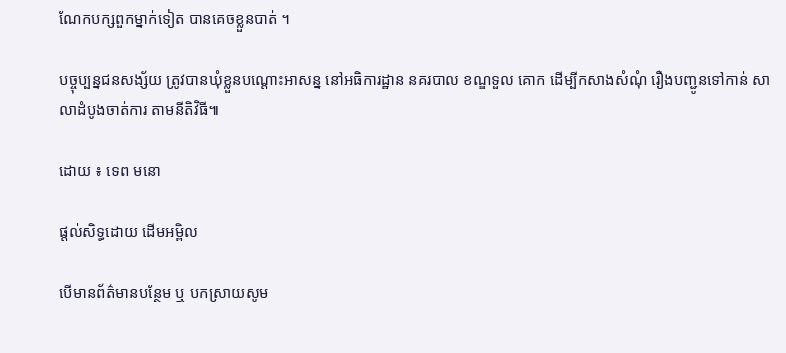ណែកបក្សពួកម្នាក់ទៀត បានគេចខ្លួនបាត់ ។

បច្ចុប្បន្នជនសង្ស័យ ត្រូវបានឃុំខ្លួនបណ្តោះអាសន្ន នៅអធិការដ្ឋាន នគរបាល ខណ្ឌទួល គោក ដើម្បីកសាងសំណុំ រឿងបញ្ជូនទៅកាន់ សាលាដំបូងចាត់ការ តាមនីតិវិធី៕

ដោយ ៖ ទេព មនោ

ផ្តល់សិទ្ធដោយ ដើមអម្ពិល

បើមានព័ត៌មានបន្ថែម ឬ បកស្រាយសូម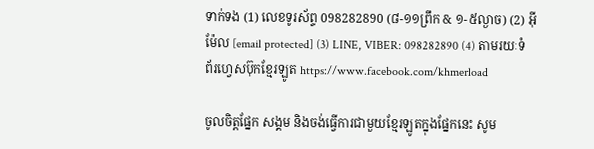ទាក់ទង (1) លេខទូរស័ព្ទ 098282890 (៨-១១ព្រឹក & ១-៥ល្ងាច) (2) អ៊ីម៉ែល [email protected] (3) LINE, VIBER: 098282890 (4) តាមរយៈទំព័រហ្វេសប៊ុកខ្មែរឡូត https://www.facebook.com/khmerload

ចូលចិត្តផ្នែក សង្គម និងចង់ធ្វើការជាមួយខ្មែរឡូតក្នុងផ្នែកនេះ សូម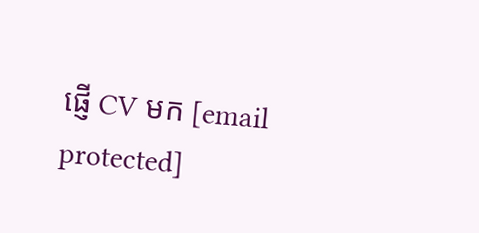ផ្ញើ CV មក [email protected]